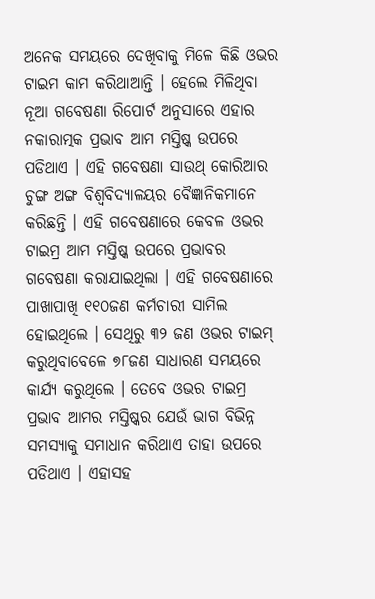ଅନେକ ସମୟରେ ଦେଖିବାକୁ ମିଳେ କିଛି ଓଭର ଟାଇମ କାମ କରିଥାଆନ୍ତି । ହେଲେ ମିଳିଥିବା ନୂଆ ଗବେଷଣା ରିପୋର୍ଟ ଅନୁସାରେ ଏହାର ନକାରାତ୍ମକ ପ୍ରଭାବ ଆମ ମସ୍ତିଷ୍କ ଉପରେ ପଡିଥାଏ । ଏହି ଗବେଷଣା ସାଉଥ୍ କୋରିଆର ଚୁଙ୍ଗ ଅଙ୍ଗ ବିଶ୍ୱବିଦ୍ୟାଳୟର ବୈଜ୍ଞାନିକମାନେ କରିଛନ୍ତି । ଏହି ଗବେଷଣାରେ କେବଳ ଓଭର ଟାଇମ୍ର ଆମ ମସ୍ତିଷ୍କ ଉପରେ ପ୍ରଭାବର ଗବେଷଣା କରାଯାଇଥିଲା । ଏହି ଗବେଷଣାରେ ପାଖାପାଖି ୧୧୦ଜଣ କର୍ମଚାରୀ ସାମିଲ ହୋଇଥିଲେ । ସେଥିରୁ ୩୨ ଜଣ ଓଭର ଟାଇମ୍ କରୁଥିବାବେଳେ ୭୮ଜଣ ସାଧାରଣ ସମୟରେ କାର୍ଯ୍ୟ କରୁଥିଲେ । ତେବେ ଓଭର ଟାଇମ୍ର ପ୍ରଭାବ ଆମର ମସ୍ତିଷ୍କର ଯେଉଁ ଭାଗ ବିଭିନ୍ନ ସମସ୍ୟାକୁ ସମାଧାନ କରିଥାଏ ତାହା ଉପରେ ପଡିଥାଏ । ଏହାସହ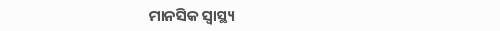ମାନସିକ ସ୍ୱାସ୍ଥ୍ୟ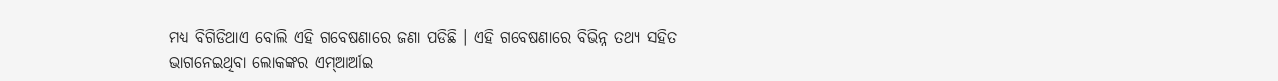ମଧ୍ୟ ବିଗିଡିଥାଏ ବୋଲି ଏହି ଗବେଷଣାରେ ଜଣା ପଡିଛି । ଏହି ଗବେଷଣାରେ ବିଭିନ୍ନ ତଥ୍ୟ ସହିତ ଭାଗନେଇଥିବା ଲୋକଙ୍କର ଏମ୍ଆର୍ଆଇ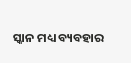ସ୍କାନ ମଧ୍ୟ ବ୍ୟବହାର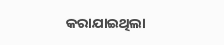କରାଯାଇଥିଲା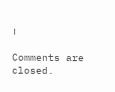।

Comments are closed.